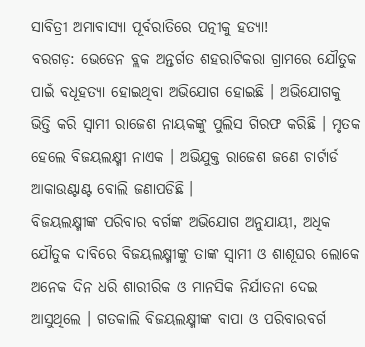ସାବିତ୍ରୀ ଅମାବାସ୍ୟା ପୂର୍ବରାତିରେ ପତ୍ନୀକୁ ହତ୍ୟା!
ବରଗଡ଼: ଭେଡେନ ବ୍ଲକ ଅନ୍ତର୍ଗତ ଶହରାଟିକରା ଗ୍ରାମରେ ଯୌତୁକ ପାଇଁ ବଧୂହତ୍ୟା ହୋଇଥିବା ଅଭିଯୋଗ ହୋଇଛି । ଅଭିଯୋଗକୁ ଭିତ୍ତି କରି ସ୍ବାମୀ ରାଜେଶ ନାୟକଙ୍କୁ ପୁଲିସ ଗିରଫ କରିଛି । ମୃତକ ହେଲେ ବିଜୟଲକ୍ଷ୍ମୀ ନାଏକ । ଅଭିଯୁକ୍ତ ରାଜେଶ ଜଣେ ଚାର୍ଟାର୍ଡ ଆକାଉଣ୍ଟାଣ୍ଟ ବୋଲି ଜଣାପଡିଛି ।
ବିଜୟଲକ୍ଷ୍ମୀଙ୍କ ପରିବାର ବର୍ଗଙ୍କ ଅଭିଯୋଗ ଅନୁଯାୟୀ, ଅଧିକ ଯୌତୁକ ଦାବିରେ ବିଜୟଲକ୍ଷ୍ମୀଙ୍କୁ ତାଙ୍କ ସ୍ବାମୀ ଓ ଶାଶୂଘର ଲୋକେ ଅନେକ ଦିନ ଧରି ଶାରୀରିକ ଓ ମାନସିକ ନିର୍ଯାତନା ଦେଇ ଆସୁଥିଲେ । ଗତକାଲି ବିଜୟଲକ୍ଷ୍ମୀଙ୍କ ବାପା ଓ ପରିବାରବର୍ଗ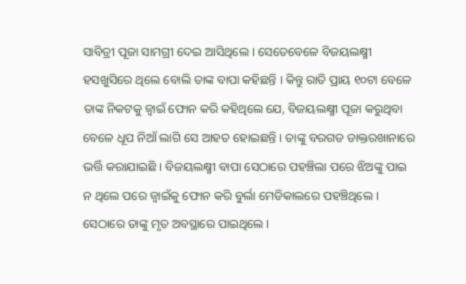ସାବିତ୍ରୀ ପୂଜା ସାମଗ୍ରୀ ଦେଇ ଆସିଥିଲେ । ସେତେବେଳେ ବିଜୟଲକ୍ଷ୍ମୀ ହସଖୁସିରେ ଥିଲେ ବୋଲି ତାଙ୍କ ବାପା କହିଛନ୍ତି । କିନ୍ତୁ ରାତି ପ୍ରାୟ ୧୦ଟା ବେଳେ ତାଙ୍କ ନିକଟକୁ ଜ୍ଵାଇଁ ଫୋନ କରି କହିଥିଲେ ଯେ, ବିଜୟଲକ୍ଷ୍ମୀ ପୂଜା କରୁଥିବା ବେଳେ ଧୂପ ନିଆଁ ଲାଗି ସେ ଆହତ ହୋଇଛନ୍ତି । ତାଙ୍କୁ ବରଗଡ ଡାକ୍ତରଖାନାରେ ଭର୍ତ୍ତି କରାଯାଇଛି । ବିଜୟଲକ୍ଷ୍ମୀ ବାପା ସେଠାରେ ପହଞ୍ଚିଲା ପରେ ଝିଅଙ୍କୁ ପାଇ ନ ଥିଲେ ପରେ ଜ୍ଵାଇଁକୁ ଫୋନ କରି ବୁର୍ଲା ମେଡିକାଲରେ ପହଞ୍ଚିଥିଲେ । ସେଠାରେ ତାଙ୍କୁ ମୃତ ଅବସ୍ଥାରେ ପାଇଥିଲେ ।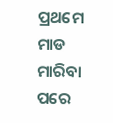ପ୍ରଥମେ ମାଡ ମାରିବା ପରେ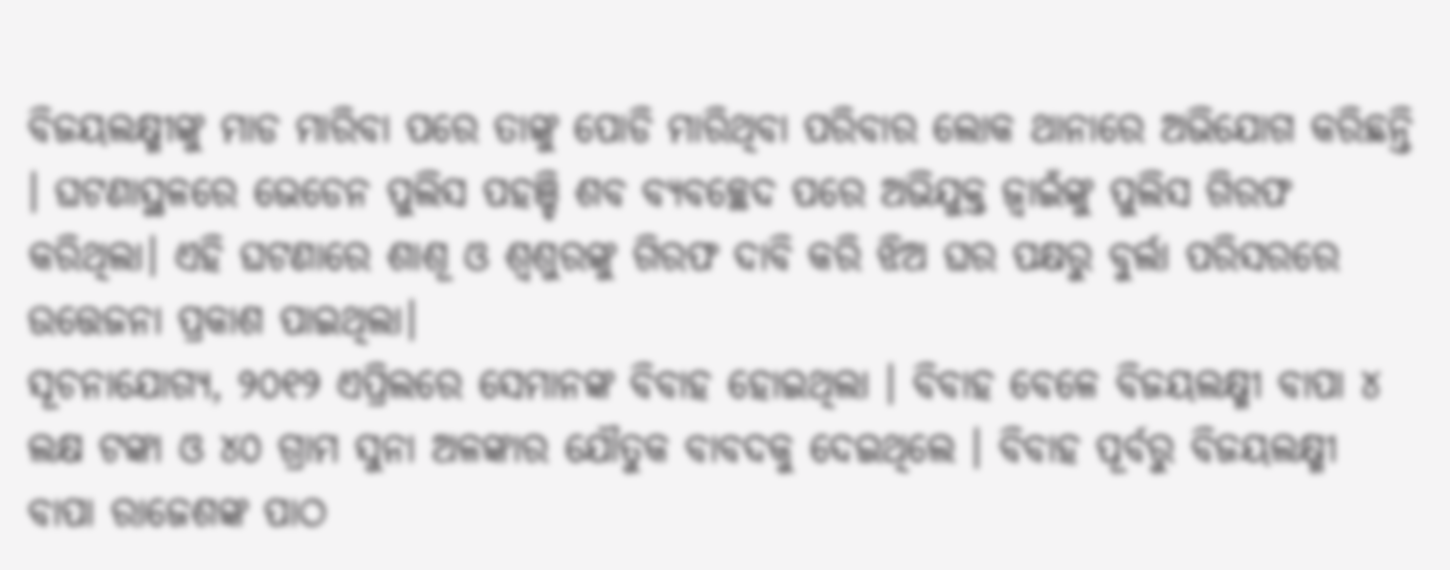ବିଜୟଲକ୍ଷ୍ମୀଙ୍କୁ ମାଡ ମାରିବା ପରେ ତାଙ୍କୁ ପୋଡି ମାରିଥିବା ପରିବାର ଲୋକ ଥାନାରେ ଅଭିଯୋଗ କରିଛନ୍ତି । ଘଟଣାସ୍ଥଳରେ ଭେଡେନ ପୁଲିସ ପହଞ୍ଚି ଶବ ବ୍ୟବଚ୍ଛେଦ ପରେ ଅଭିଯୁକ୍ତ ଜ୍ଵାଇଁଙ୍କୁ ପୁଲିସ ଗିରଫ କରିଥିଲା। ଏହି ଘଟଣାରେ ଶାଶୂ ଓ ଶ୍ବଶୁରଙ୍କୁ ଗିରଫ ଦାବି କରି ଝିଅ ଘର ପକ୍ଷରୁ ବୁର୍ଲା ପରିସରରେ ଉତ୍ତେଜନା ପ୍ରକାଶ ପାଇଥିଲା।
ସୂଚନାଯୋଗ୍ୟ, ୨୦୧୨ ଏପ୍ରିଲରେ ସେମାନଙ୍କ ବିବାହ ହୋଇଥିଲା । ବିବାହ ବେଳେ ବିଜୟଲକ୍ଷ୍ମୀ ବାପା ୪ ଲକ୍ଷ ଟଙ୍କା ଓ ୪୦ ଗ୍ରାମ ସୁନା ଅଳଙ୍କାର ଯୌତୁକ ବାବଦକୁ ଦେଇଥିଲେ । ବିବାହ ପୂର୍ବରୁ ବିଜୟଲକ୍ଷ୍ମୀ ବାପା ରାଜେଶଙ୍କ ପାଠ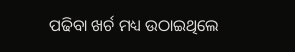ପଢିବା ଖର୍ଚ ମଧ୍ୟ ଉଠାଇଥିଲେ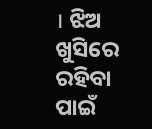। ଝିଅ ଖୁସିରେ ରହିବା ପାଇଁ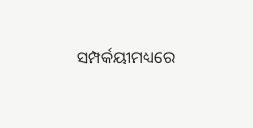ସମ୍ପର୍କୟୀମଧ୍ୟରେ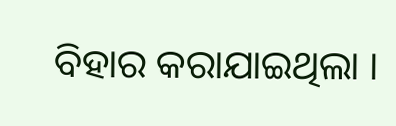ବିହାର କରାଯାଇଥିଲା ।